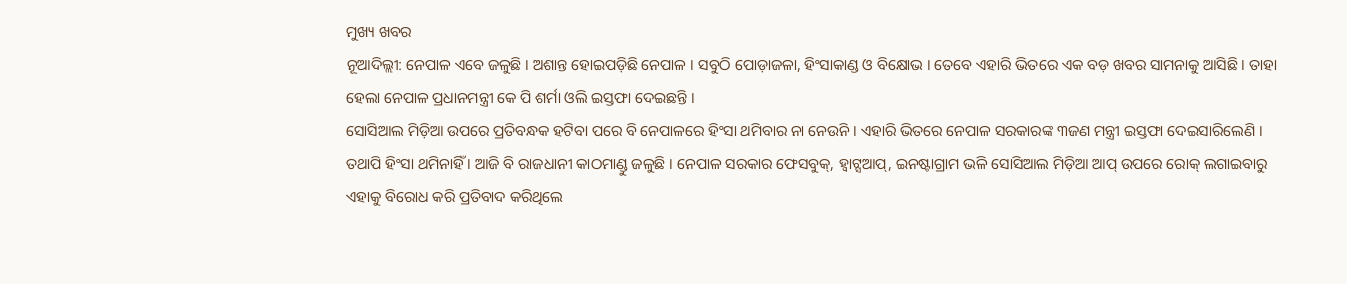ମୁଖ୍ୟ ଖବର
ନୂଆଦିଲ୍ଲୀ: ନେପାଳ ଏବେ ଜଳୁଛି । ଅଶାନ୍ତ ହୋଇପଡ଼ିଛି ନେପାଳ । ସବୁଠି ପୋଡ଼ାଜଳା, ହିଂସାକାଣ୍ଡ ଓ ବିକ୍ଷୋଭ । ତେବେ ଏହାରି ଭିତରେ ଏକ ବଡ଼ ଖବର ସାମନାକୁ ଆସିଛି । ତାହା ହେଲା ନେପାଳ ପ୍ରଧାନମନ୍ତ୍ରୀ କେ ପି ଶର୍ମା ଓଲି ଇସ୍ତଫା ଦେଇଛନ୍ତି ।
ସୋସିଆଲ ମିଡ଼ିଆ ଉପରେ ପ୍ରତିବନ୍ଧକ ହଟିବା ପରେ ବି ନେପାଳରେ ହିଂସା ଥମିବାର ନା ନେଉନି । ଏହାରି ଭିତରେ ନେପାଳ ସରକାରଙ୍କ ୩ଜଣ ମନ୍ତ୍ରୀ ଇସ୍ତଫା ଦେଇସାରିଲେଣି । ତଥାପି ହିଂସା ଥମିନାହିଁ । ଆଜି ବି ରାଜଧାନୀ କାଠମାଣ୍ଡୁ ଜଳୁଛି । ନେପାଳ ସରକାର ଫେସବୁକ୍, ହ୍ୱାଟ୍ସଆପ୍, ଇନଷ୍ଟାଗ୍ରାମ ଭଳି ସୋସିଆଲ ମିଡ଼ିଆ ଆପ୍ ଉପରେ ରୋକ୍ ଲଗାଇବାରୁ ଏହାକୁ ବିରୋଧ କରି ପ୍ରତିବାଦ କରିଥିଲେ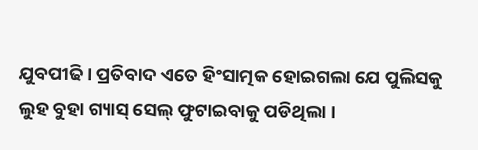ଯୁବପୀଢି । ପ୍ରତିବାଦ ଏତେ ହିଂସାତ୍ମକ ହୋଇଗଲା ଯେ ପୁଲିସକୁ ଲୁହ ବୁହା ଗ୍ୟାସ୍ ସେଲ୍ ଫୁଟାଇବାକୁ ପଡିଥିଲା ।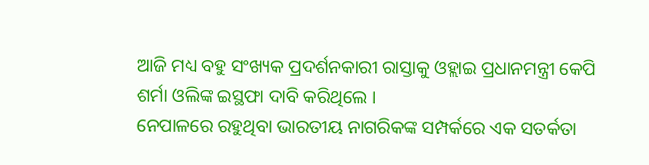ଆଜି ମଧ୍ୟ ବହୁ ସଂଖ୍ୟକ ପ୍ରଦର୍ଶନକାରୀ ରାସ୍ତାକୁ ଓହ୍ଲାଇ ପ୍ରଧାନମନ୍ତ୍ରୀ କେପି ଶର୍ମା ଓଲିଙ୍କ ଇସ୍ଥଫା ଦାବି କରିଥିଲେ ।
ନେପାଳରେ ରହୁଥିବା ଭାରତୀୟ ନାଗରିକଙ୍କ ସମ୍ପର୍କରେ ଏକ ସତର୍କତା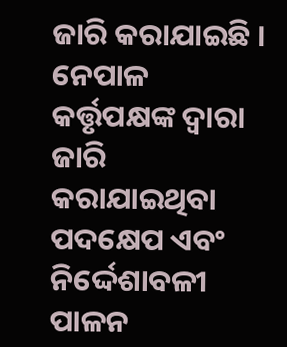ଜାରି କରାଯାଇଛି । ନେପାଳ କର୍ତ୍ତୃପକ୍ଷଙ୍କ ଦ୍ୱାରା ଜାରି କରାଯାଇଥିବା ପଦକ୍ଷେପ ଏବଂ ନିର୍ଦ୍ଦେଶାବଳୀ ପାଳନ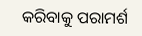କରିବାକୁ ପରାମର୍ଶ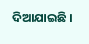ଦିଆଯାଇଛି ।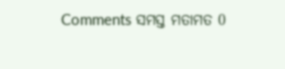Comments ସମସ୍ତ ମତାମତ 0